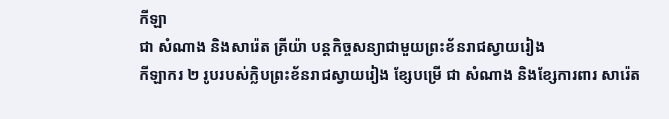កីឡា
ជា សំណាង និងសារ៉េត គ្រីយ៉ា បន្តកិច្ចសន្យាជាមួយព្រះខ័នរាជស្វាយរៀង
កីឡាករ ២ រូបរបស់ក្លិបព្រះខ័នរាជស្វាយរៀង ខ្សែបម្រើ ជា សំណាង និងខ្សែការពារ សារ៉េត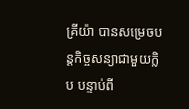គ្រីយ៉ា បានសម្រេចបន្តកិច្ចសន្យាជាមួយក្លិប បន្ទាប់ពី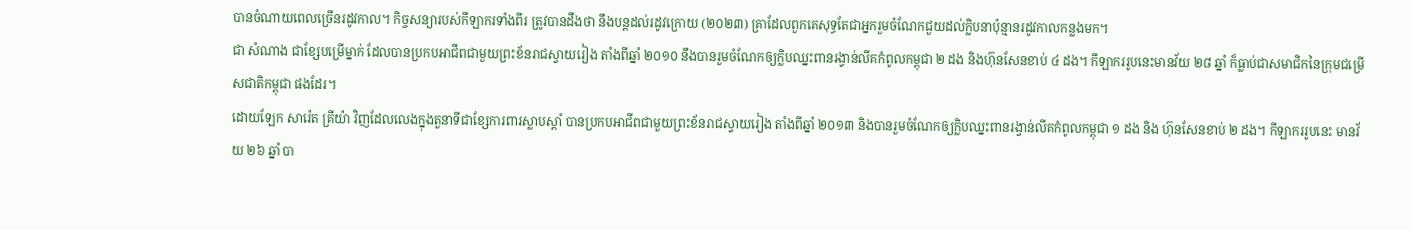បានចំណាយពេលច្រើនរដូវកាល។ កិច្ចសន្យារបស់កីឡាករទាំងពីរ ត្រូវបានដឹងថា នឹងបន្តដល់រដូវក្រោយ (២០២៣) គ្រាដែលពួកគេសុទ្ធតែជាអ្នករួមចំណែកជួយដល់ក្លិបនាប៉ុន្មានរដូវកាលកន្លងមក។
ជា សំណាង ជាខ្សែបម្រើម្នាក់ ដែលបានប្រកបអាជីពជាមួយព្រះខ័នរាជស្វាយរៀង តាំងពីឆ្នាំ ២០១០ នឹងបានរួមចំណែកឲ្យក្លិបឈ្នះពានរង្វាន់លីគកំពូលកម្ពុជា ២ ដង និងហ៊ុនសែនខាប់ ៤ ដង។ កីឡាកររូបនេះមានវ័យ ២៨ ឆ្នាំ ក៏ធ្លាប់ជាសមាជិកនៃក្រុមជម្រើសជាតិកម្ពុជា ផងដែរ។
ដោយឡែក សារ៉េត គ្រីយ៉ា វិញដែលលេងក្នុងតួនាទីជាខ្សែការពារស្លាបស្ដាំ បានប្រកបអាជីពជាមួយព្រះខ័នរាជស្វាយរៀង តាំងពីឆ្នាំ ២០១៣ និងបានរួមចំណែកឲ្យក្លិបឈ្នះពានរង្វាន់លីគកំពូលកម្ពុជា ១ ដង និង ហ៊ុនសែនខាប់ ២ ដង។ កីឡាកររូបនេះ មានវ័យ ២៦ ឆ្នាំ បា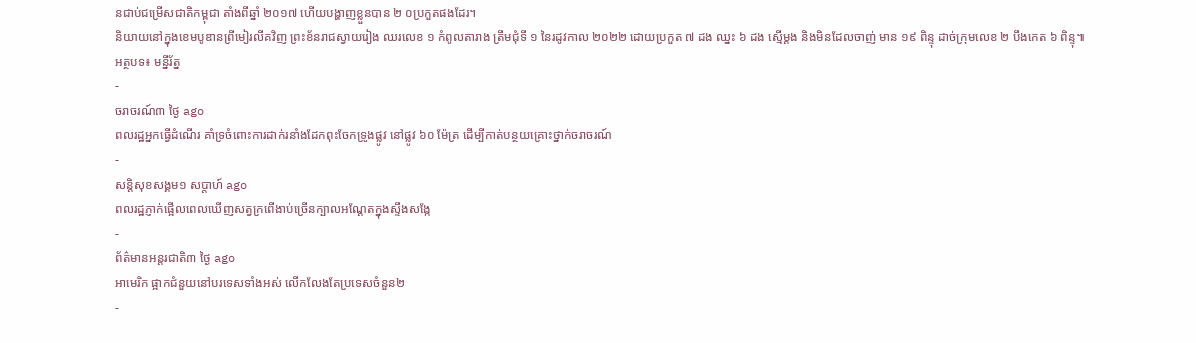នជាប់ជម្រើសជាតិកម្ពុជា តាំងពីឆ្នាំ ២០១៧ ហើយបង្ហាញខ្លួនបាន ២ ០ប្រកួតផងដែរ។
និយាយនៅក្នុងខេមបូឌានព្រីមៀរលីគវិញ ព្រះខ័នរាជស្វាយរៀង ឈរលេខ ១ កំពូលតារាង ត្រឹមជុំទី ១ នៃរដូវកាល ២០២២ ដោយប្រកួត ៧ ដង ឈ្នះ ៦ ដង ស្មើម្ដង និងមិនដែលចាញ់ មាន ១៩ ពិន្ទុ ដាច់ក្រុមលេខ ២ បឹងកេត ៦ ពិន្ទុ៕
អត្ថបទ៖ មន្នីរ័ត្ន
-
ចរាចរណ៍៣ ថ្ងៃ ago
ពលរដ្ឋអ្នកធ្វើដំណើរ គាំទ្រចំពោះការដាក់រនាំងដែកពុះចែកទ្រូងផ្លូវ នៅផ្លូវ ៦០ ម៉ែត្រ ដើម្បីកាត់បន្ថយគ្រោះថ្នាក់ចរាចរណ៍
-
សន្តិសុខសង្គម១ សប្តាហ៍ ago
ពលរដ្ឋភ្ញាក់ផ្អើលពេលឃើញសត្វក្រពើងាប់ច្រើនក្បាលអណ្ដែតក្នុងស្ទឹងសង្កែ
-
ព័ត៌មានអន្ដរជាតិ៣ ថ្ងៃ ago
អាមេរិក ផ្អាកជំនួយនៅបរទេសទាំងអស់ លើកលែងតែប្រទេសចំនួន២
-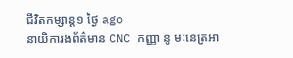ជីវិតកម្សាន្ដ១ ថ្ងៃ ago
នាយិការងព័ត៌មាន CNC កញ្ញា នូ មៈនេត្រអា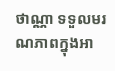ថាណ្ណា ទទួលមរណភាពក្នុងអា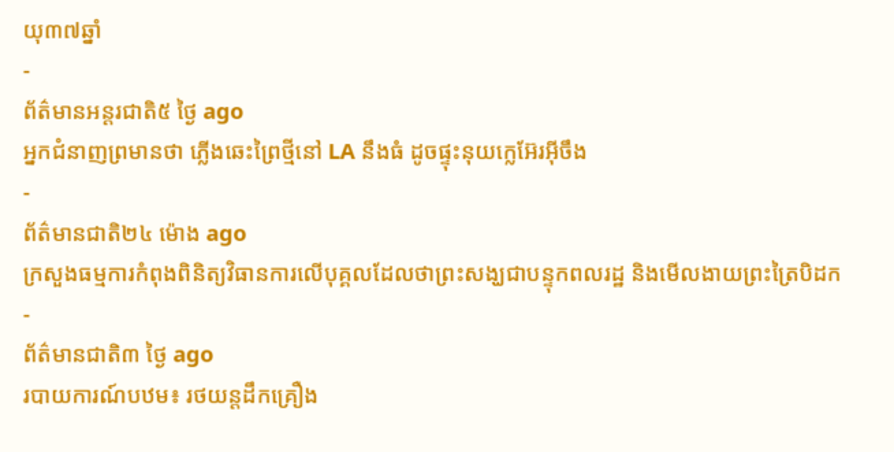យុ៣៧ឆ្នាំ
-
ព័ត៌មានអន្ដរជាតិ៥ ថ្ងៃ ago
អ្នកជំនាញព្រមានថា ភ្លើងឆេះព្រៃថ្មីនៅ LA នឹងធំ ដូចផ្ទុះនុយក្លេអ៊ែរអ៊ីចឹង
-
ព័ត៌មានជាតិ២៤ ម៉ោង ago
ក្រសួងធម្មការកំពុងពិនិត្យវិធានការលើបុគ្គលដែលថាព្រះសង្ឃជាបន្ទុកពលរដ្ឋ និងមើលងាយព្រះត្រៃបិដក
-
ព័ត៌មានជាតិ៣ ថ្ងៃ ago
របាយការណ៍បឋម៖ រថយន្តដឹកគ្រឿង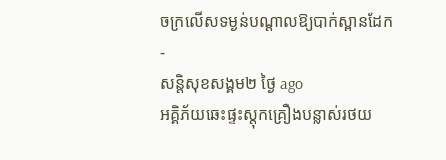ចក្រលើសទម្ងន់បណ្តាលឱ្យបាក់ស្ពានដែក
-
សន្តិសុខសង្គម២ ថ្ងៃ ago
អគ្គិភ័យឆេះផ្ទះស្តុកគ្រឿងបន្លាស់រថយ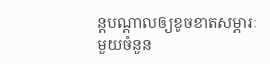ន្តបណ្ដាលឲ្យខូចខាតសម្ភារៈមួយចំនួន